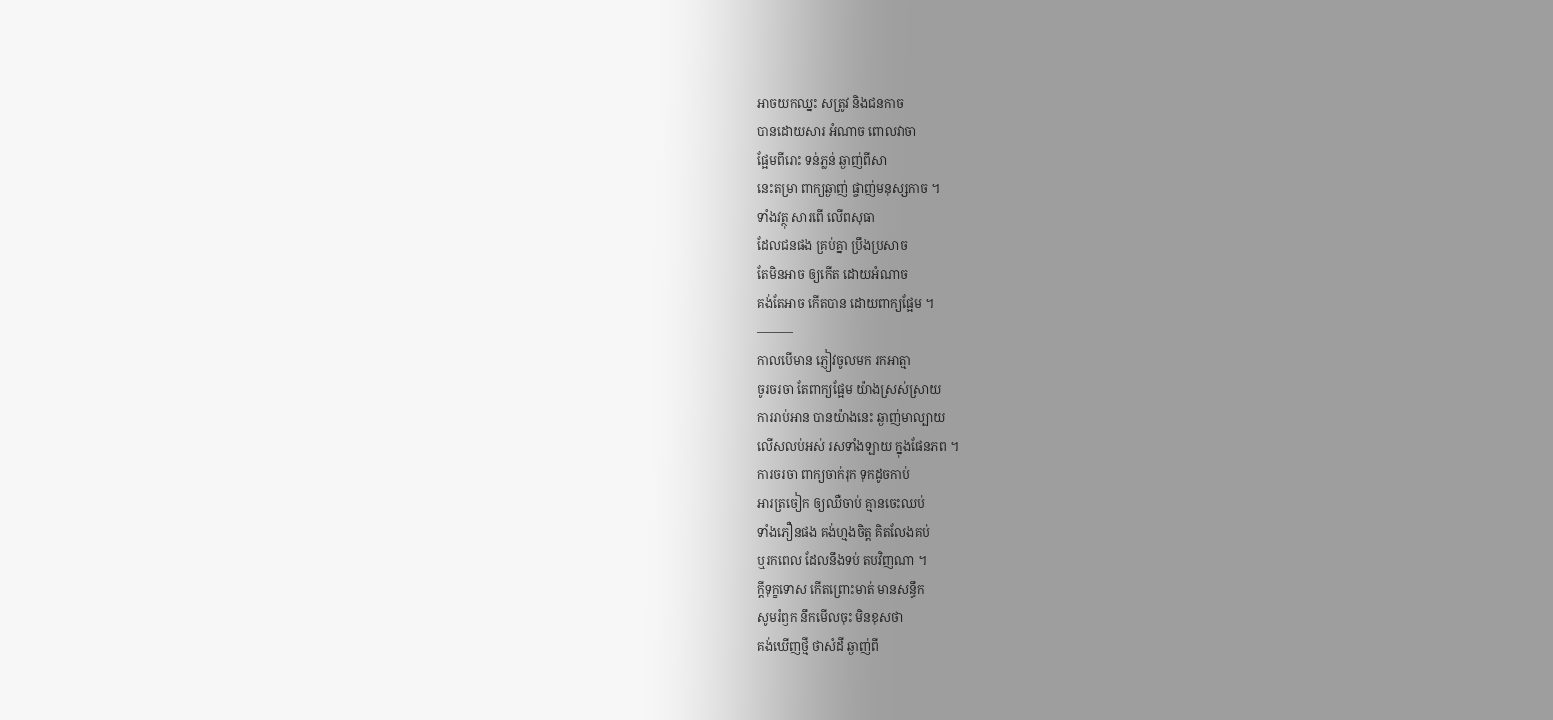អាចយកឈ្នះ សត្រូវ និងជនកាច
បានដោយសារ អំណាច ពោលវាចា
ផ្អែមពីរោះ ទន់ភ្លន់ ឆ្ងាញ់ពីសា
នេះតម្រា ពាក្យឆ្ងាញ់ ផ្ចាញ់មនុស្សកាច ។
ទាំងវត្ថុ សារពើ លើពសុធា
ដែលជនផង គ្រប់គ្នា ប្រឹងប្រសាច
តែមិនអាច ឲ្យកើត ដោយអំណាច
គង់តែអាច កើតបាន ដោយពាក្យផ្អែម ។
———
កាលបើមាន ភ្ញៀវចូលមក រកអាត្មា
ចូរចរចា តែពាក្យផ្អែម យ៉ាងស្រស់ស្រាយ
ការរាប់អាន បានយ៉ាងនេះ ឆ្ងាញ់មាល្បាយ
លើសលប់អស់ រសទាំងឡាយ ក្នុងផែនភព ។
ការចរចា ពាក្យចាក់រុក ទុកដូចកាប់
អារត្រចៀក ឲ្យឈឺចាប់ គ្មានចេះឈប់
ទាំងភឿនផង គង់ហ្មងចិត្ត គិតលែងគប់
ឬរកពេល ដែលនឹងទប់ តបវិញណា ។
ក្ដីទុក្ខទោស កើតព្រោះមាត់ មានសន្ធឹក
សូមរំឭក នឹកមើលចុះ មិនខុសថា
គង់ឃើញថ្មី ថាសំដី ឆ្ងាញ់ពី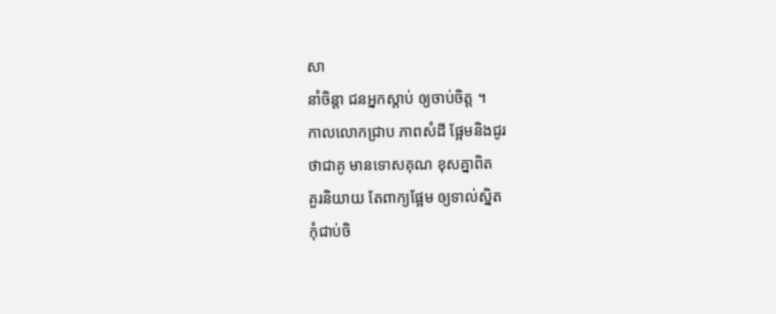សា
នាំចិន្ដា ជនអ្នកស្ដាប់ ឲ្យចាប់ចិត្ត ។
កាលលោកជ្រាប ភាពសំដី ផ្អែមនិងជូរ
ថាជាគូ មានទោសគុណ ខុសគ្នាពិត
គួរនិយាយ តែពាក្យផ្អែម ឲ្យទាល់ស្និត
កុំជាប់ចិ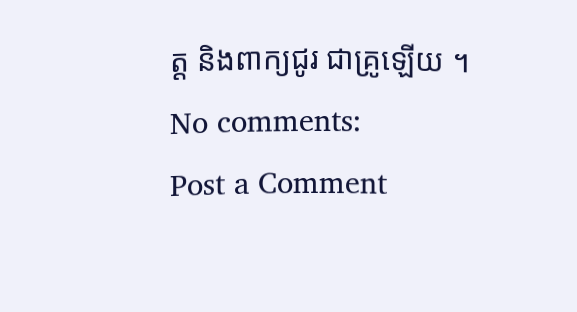ត្ត និងពាក្យជូរ ជាគ្រូឡើយ ។
No comments:
Post a Comment